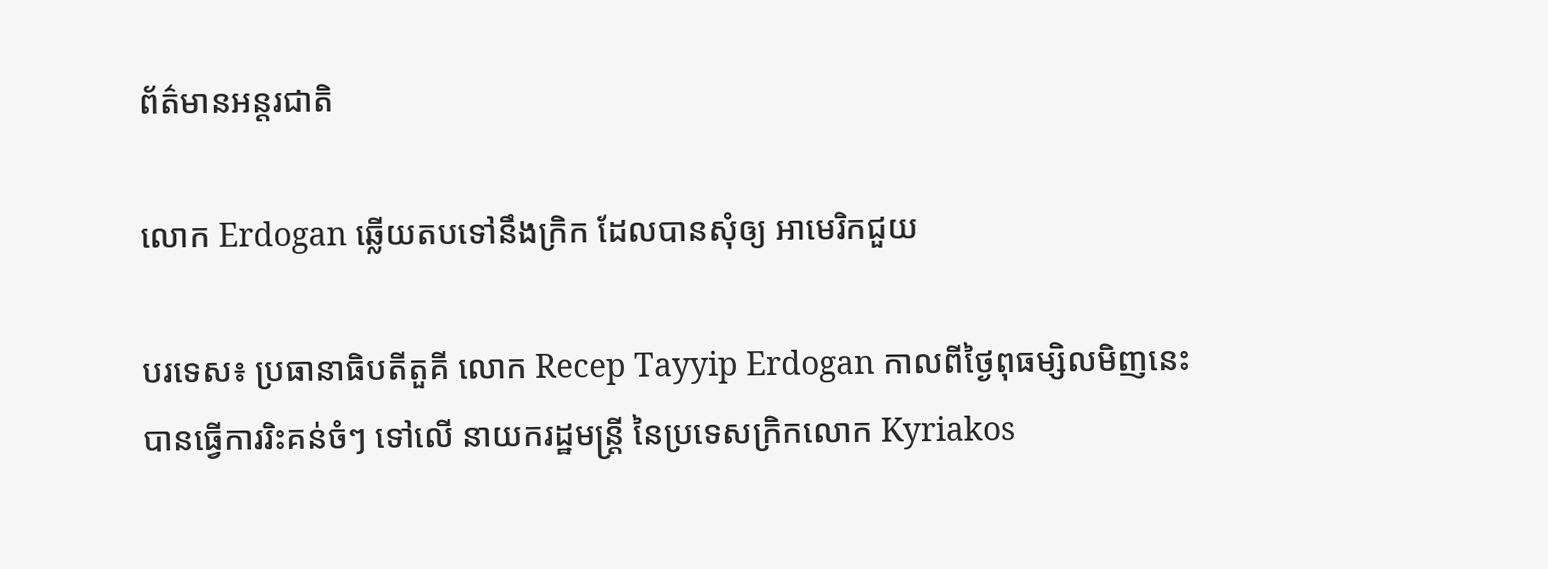ព័ត៌មានអន្តរជាតិ

លោក Erdogan ឆ្លើយតបទៅនឹងក្រិក ដែលបានសុំឲ្យ អាមេរិកជួយ

បរទេស៖ ប្រធានាធិបតីតួគី លោក Recep Tayyip Erdogan កាលពីថ្ងៃពុធម្សិលមិញនេះ បានធ្វើការរិះគន់ចំៗ ទៅលើ នាយករដ្ឋមន្ត្រី នៃប្រទេសក្រិកលោក Kyriakos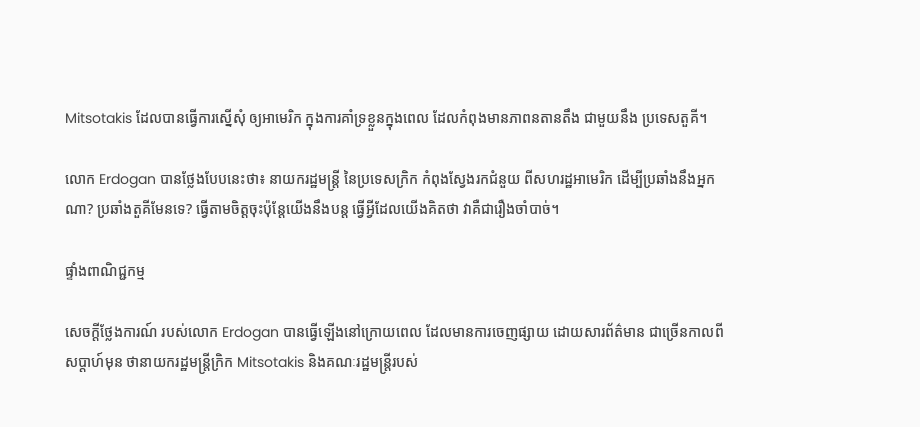Mitsotakis ដែលបានធ្វើការស្នើសុំ ឲ្យអាមេរិក ក្នុងការគាំទ្រខ្លួនក្នុងពេល ដែលកំពុងមានភាពនតានតឹង ជាមួយនឹង ប្រទេសតួគី។

លោក Erdogan បានថ្លែងបែបនេះថា៖ នាយករដ្ឋមន្ត្រី នៃប្រទេសក្រិក កំពុងស្វែងរកជំនួយ ពីសហរដ្ឋអាមេរិក ដើម្បីប្រឆាំងនឹងអ្នកណា? ប្រឆាំងតួគីមែនទេ? ធ្វើតាមចិត្តចុះប៉ុន្តែយើងនឹងបន្ត ធ្វើអ្វីដែលយើងគិតថា វាគឺជារឿងចាំបាច់។

ផ្ទាំងពាណិជ្ជកម្ម

សេចក្តីថ្លែងការណ៍ របស់លោក Erdogan បានធ្វើឡើងនៅក្រោយពេល ដែលមានការចេញផ្សាយ ដោយសារព័ត៌មាន ជាច្រើនកាលពីសប្តាហ៍មុន ថានាយករដ្ឋមន្ត្រីក្រិក Mitsotakis និងគណៈរដ្ឋមន្ត្រីរបស់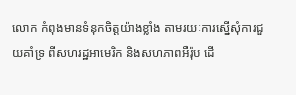លោក កំពុងមានទំនុកចិត្តយ៉ាងខ្លាំង តាមរយៈការស្នើសុំការជួយគាំទ្រ ពីសហរដ្ឋអាមេរិក និងសហភាពអឺរ៉ុប ដើ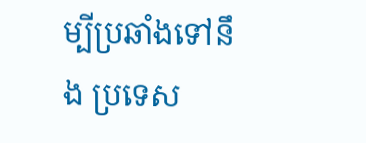ម្បីប្រឆាំងទៅនឹង ប្រទេស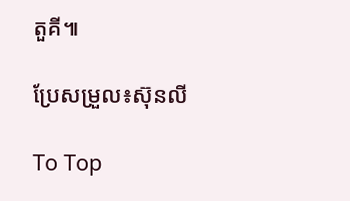តួគី៕

ប្រែសម្រួល៖ស៊ុនលី

To Top